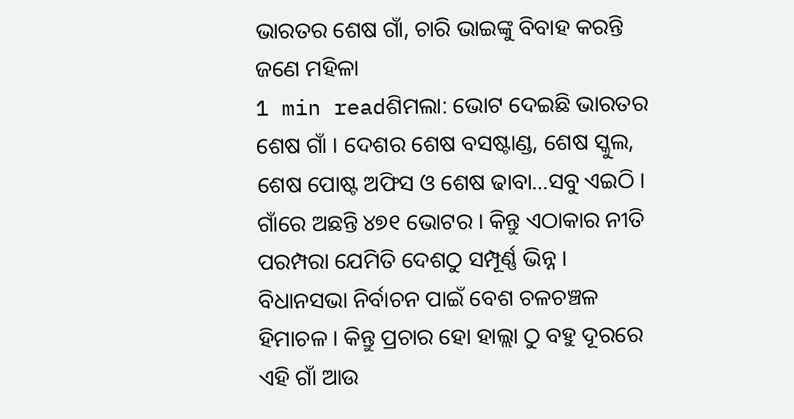ଭାରତର ଶେଷ ଗାଁ, ଚାରି ଭାଇଙ୍କୁ ବିବାହ କରନ୍ତି ଜଣେ ମହିଳା
1 min readଶିମଲା: ଭୋଟ ଦେଇଛି ଭାରତର ଶେଷ ଗାଁ । ଦେଶର ଶେଷ ବସଷ୍ଟାଣ୍ଡ, ଶେଷ ସ୍କୁଲ, ଶେଷ ପୋଷ୍ଟ ଅଫିସ ଓ ଶେଷ ଢାବା…ସବୁ ଏଇଠି । ଗାଁରେ ଅଛନ୍ତି ୪୭୧ ଭୋଟର । କିନ୍ତୁ ଏଠାକାର ନୀତି ପରମ୍ପରା ଯେମିତି ଦେଶଠୁ ସମ୍ପୂର୍ଣ୍ଣ ଭିନ୍ନ । ବିଧାନସଭା ନିର୍ବାଚନ ପାଇଁ ବେଶ ଚଳଚଞ୍ଚଳ ହିମାଚଳ । କିନ୍ତୁ ପ୍ରଚାର ହୋ ହାଲ୍ଲା ଠୁ ବହୁ ଦୂରରେ ଏହି ଗାଁ ଆଉ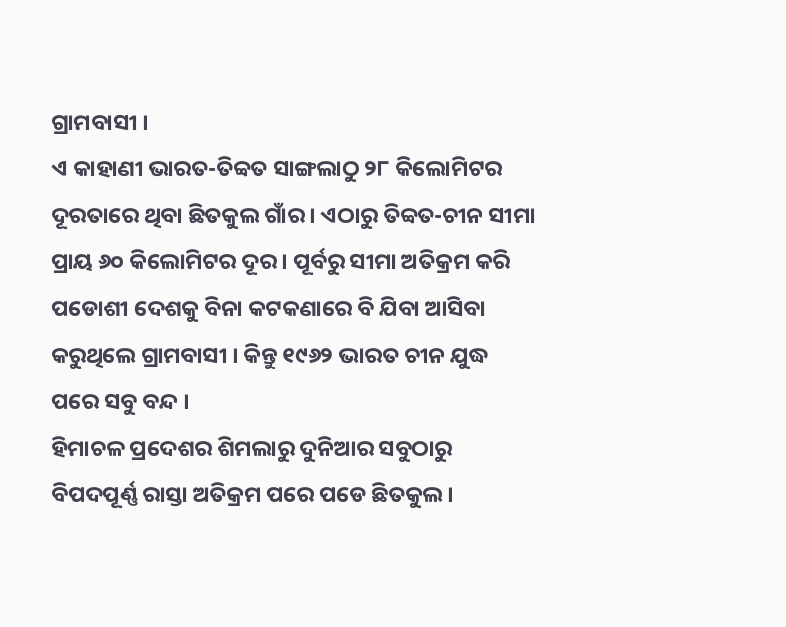ଗ୍ରାମବାସୀ ।
ଏ କାହାଣୀ ଭାରତ-ତିବ୍ବତ ସାଙ୍ଗଲାଠୁ ୨୮ କିଲୋମିଟର ଦୂରତାରେ ଥିବା ଛିତକୁଲ ଗାଁର । ଏଠାରୁ ତିବ୍ବତ-ଚୀନ ସୀମା ପ୍ରାୟ ୬୦ କିଲୋମିଟର ଦୂର । ପୂର୍ବରୁ ସୀମା ଅତିକ୍ରମ କରି ପଡୋଶୀ ଦେଶକୁ ବିନା କଟକଣାରେ ବି ଯିବା ଆସିବା କରୁଥିଲେ ଗ୍ରାମବାସୀ । କିନ୍ତୁ ୧୯୬୨ ଭାରତ ଚୀନ ଯୁଦ୍ଧ ପରେ ସବୁ ବନ୍ଦ ।
ହିମାଚଳ ପ୍ରଦେଶର ଶିମଲାରୁ ଦୁନିଆର ସବୁଠାରୁ ବିପଦପୂର୍ଣ୍ଣ ରାସ୍ତା ଅତିକ୍ରମ ପରେ ପଡେ ଛିତକୁଲ ।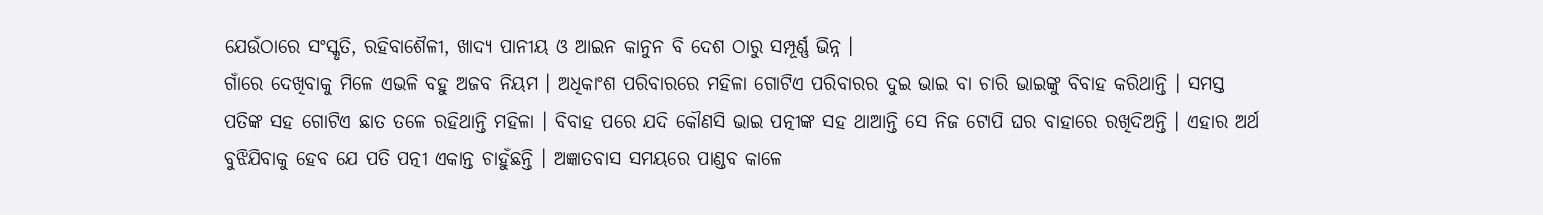ଯେଉଁଠାରେ ସଂସ୍କୃତି, ରହିବାଶୈଳୀ, ଖାଦ୍ୟ ପାନୀୟ ଓ ଆଇନ କାନୁନ ବି ଦେଶ ଠାରୁ ସମ୍ପୂର୍ଣ୍ଣ ଭିନ୍ନ ।
ଗାଁରେ ଦେଖିବାକୁ ମିଳେ ଏଭଳି ବହୁ ଅଜବ ନିୟମ । ଅଧିକାଂଶ ପରିବାରରେ ମହିଳା ଗୋଟିଏ ପରିବାରର ଦୁଇ ଭାଇ ବା ଚାରି ଭାଇଙ୍କୁ ବିବାହ କରିଥାନ୍ତି । ସମସ୍ତ ପତିଙ୍କ ସହ ଗୋଟିଏ ଛାତ ତଳେ ରହିଥାନ୍ତି ମହିଳା । ବିବାହ ପରେ ଯଦି କୌଣସି ଭାଇ ପତ୍ନୀଙ୍କ ସହ ଥାଆନ୍ତି ସେ ନିଜ ଟୋପି ଘର ବାହାରେ ରଖିଦିଅନ୍ତି । ଏହାର ଅର୍ଥ ବୁଝିଯିବାକୁ ହେବ ଯେ ପତି ପତ୍ନୀ ଏକାନ୍ତ ଚାହୁଁଛନ୍ତି । ଅଜ୍ଞାତବାସ ସମୟରେ ପାଣ୍ଡବ କାଳେ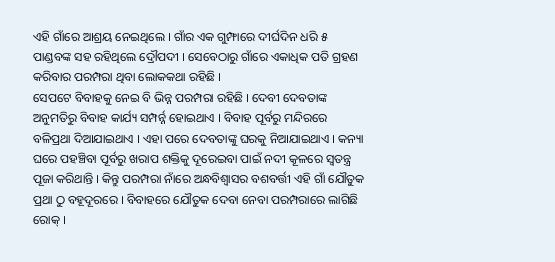ଏହି ଗାଁରେ ଆଶ୍ରୟ ନେଇଥିଲେ । ଗାଁର ଏକ ଗୁମ୍ଫାରେ ଦୀର୍ଘଦିନ ଧରି ୫ ପାଣ୍ଡବଙ୍କ ସହ ରହିଥିଲେ ଦ୍ରୌପଦୀ । ସେବେଠାରୁ ଗାଁରେ ଏକାଧିକ ପତି ଗ୍ରହଣ କରିବାର ପରମ୍ପରା ଥିବା ଲୋକକଥା ରହିଛି ।
ସେପଟେ ବିବାହକୁ ନେଇ ବି ଭିନ୍ନ ପରମ୍ପରା ରହିଛି । ଦେବୀ ଦେବତାଙ୍କ ଅନୁମତିରୁ ବିବାହ କାର୍ଯ୍ୟ ସମ୍ପର୍ନ୍ନ ହୋଇଥାଏ । ବିବାହ ପୂର୍ବରୁ ମନ୍ଦିରରେ ବଳିପ୍ରଥା ଦିଆଯାଇଥାଏ । ଏହା ପରେ ଦେବତାଙ୍କୁ ଘରକୁ ନିଆଯାଇଥାଏ । କନ୍ୟା ଘରେ ପହଞ୍ଚିବା ପୂର୍ବରୁ ଖରାପ ଶକ୍ତିକୁ ଦୂରେଇବା ପାଇଁ ନଦୀ କୂଳରେ ସ୍ବତନ୍ତ୍ର ପୂଜା କରିଥାନ୍ତି । କିନ୍ତୁ ପରମ୍ପରା ନାଁରେ ଅନ୍ଧବିଶ୍ବାସର ବଶବର୍ତ୍ତୀ ଏହି ଗାଁ ଯୌତୁକ ପ୍ରଥା ଠୁ ବହୂଦୂରରେ । ବିବାହରେ ଯୌତୁକ ଦେବା ନେବା ପରମ୍ପରାରେ ଲାଗିଛି ରୋକ୍ ।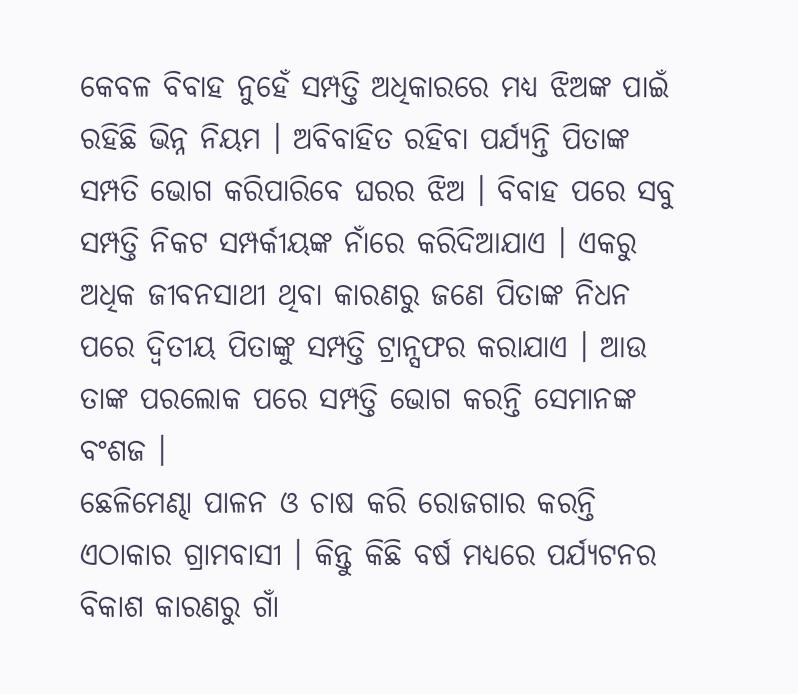କେବଳ ବିବାହ ନୁହେଁ ସମ୍ପତ୍ତି ଅଧିକାରରେ ମଧ୍ୟ ଝିଅଙ୍କ ପାଇଁ ରହିଛି ଭିନ୍ନ ନିୟମ । ଅବିବାହିତ ରହିବା ପର୍ଯ୍ୟନ୍ତି ପିତାଙ୍କ ସମ୍ପତି ଭୋଗ କରିପାରିବେ ଘରର ଝିଅ । ବିବାହ ପରେ ସବୁ ସମ୍ପତ୍ତି ନିକଟ ସମ୍ପର୍କୀୟଙ୍କ ନାଁରେ କରିଦିଆଯାଏ । ଏକରୁ ଅଧିକ ଜୀବନସାଥୀ ଥିବା କାରଣରୁ ଜଣେ ପିତାଙ୍କ ନିଧନ ପରେ ଦ୍ବିତୀୟ ପିତାଙ୍କୁ ସମ୍ପତ୍ତି ଟ୍ରାନ୍ସଫର କରାଯାଏ । ଆଉ ତାଙ୍କ ପରଲୋକ ପରେ ସମ୍ପତ୍ତି ଭୋଗ କରନ୍ତି ସେମାନଙ୍କ ବଂଶଜ ।
ଛେଳିମେଣ୍ଢା ପାଳନ ଓ ଚାଷ କରି ରୋଜଗାର କରନ୍ତି ଏଠାକାର ଗ୍ରାମବାସୀ । କିନ୍ତୁ କିଛି ବର୍ଷ ମଧ୍ୟରେ ପର୍ଯ୍ୟଟନର ବିକାଶ କାରଣରୁ ଗାଁ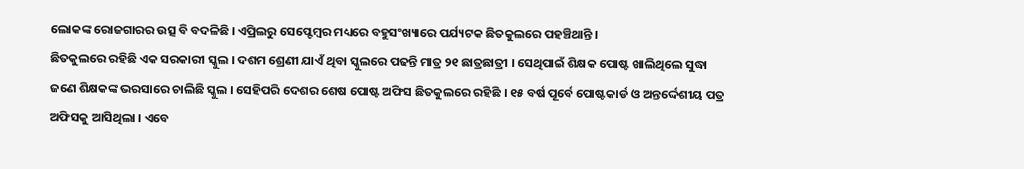ଲୋକଙ୍କ ରୋଜଗାରର ଉତ୍ସ ବି ବଦଳିଛି । ଏପ୍ରିଲରୁ ସେପ୍ଟେମ୍ବର ମଧ୍ୟରେ ବହୁସଂଖ୍ୟାରେ ପର୍ଯ୍ୟଟକ ଛିତକୁଲରେ ପହଞ୍ଚିଥାନ୍ତି ।
ଛିତକୁଲରେ ରହିଛି ଏକ ସରକାରୀ ସ୍କୁଲ । ଦଶମ ଶ୍ରେଣୀ ଯାଏଁ ଥିବା ସ୍କୁଲରେ ପଢନ୍ତି ମାତ୍ର ୨୧ ଛାତ୍ରଛାତ୍ରୀ । ସେଥିପାଇଁ ଶିକ୍ଷକ ପୋଷ୍ଟ ଖାଲିଥିଲେ ସୁଦ୍ଧା ଜଣେ ଶିକ୍ଷକଙ୍କ ଭରସାରେ ଚାଲିଛି ସ୍କୁଲ । ସେହିପରି ଦେଶର ଶେଷ ପୋଷ୍ଟ ଅଫିସ ଛିତକୁଲରେ ରହିଛି । ୧୫ ବର୍ଷ ପୂର୍ବେ ପୋଷ୍ଟକାର୍ଡ ଓ ଅନ୍ତର୍ଦ୍ଦେଶୀୟ ପତ୍ର ଅଫିସକୁ ଆସିଥିଲା । ଏବେ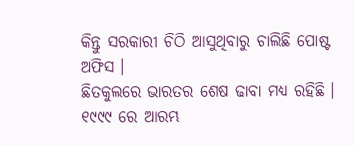କିନ୍ତୁ ସରକାରୀ ଚିଠି ଆସୁଥିବାରୁ ଚାଲିଛି ପୋଷ୍ଟ ଅଫିସ ।
ଛିତକୁଲରେ ଭାରତର ଶେଷ ଢାବା ମଧ୍ୟ ରହିଛି । ୧୯୯୯ ରେ ଆରମ୍ଭ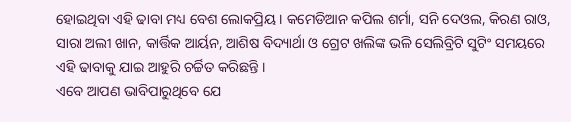ହୋଇଥିବା ଏହି ଢାବା ମଧ୍ୟ ବେଶ ଲୋକପ୍ରିୟ । କମେଡିଆନ କପିଲ ଶର୍ମା, ସନି ଦେଓଲ, କିରଣ ରାଓ, ସାରା ଅଲୀ ଖାନ, କାର୍ତ୍ତିକ ଆର୍ୟନ, ଆଶିଷ ବିଦ୍ୟାର୍ଥା ଓ ଗ୍ରେଟ ଖଲିଙ୍କ ଭଳି ସେଲିବ୍ରିଟି ସୁଟିଂ ସମୟରେ ଏହି ଢାବାକୁ ଯାଇ ଆହୁରି ଚର୍ଚ୍ଚିତ କରିଛନ୍ତି ।
ଏବେ ଆପଣ ଭାବିପାରୁଥିବେ ଯେ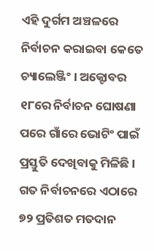ଏହି ଦୁର୍ଗମ ଅଞ୍ଚଳରେ ନିର୍ବାଚନ କରାଇବା କେତେ ଚ୍ୟାଲେଞ୍ଜିଂ । ଅକ୍ଟୋବର ୧୮ରେ ନିର୍ବାଚନ ଘୋଷଣା ପରେ ଗାଁରେ ଭୋଟିଂ ପାଇଁ ପ୍ରସ୍ତୁତି ଦେଖିବାକୁ ମିଳିଛି । ଗତ ନିର୍ବାଚନରେ ଏଠାରେ ୭୨ ପ୍ରତିଶତ ମତଦାନ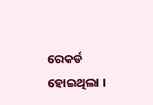ରେକର୍ଡ ହୋଇଥିଲା ।